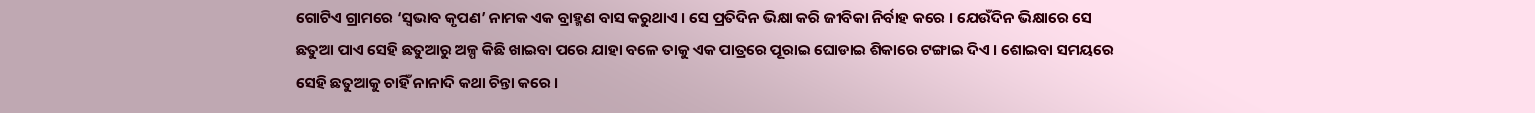ଗୋଟିଏ ଗ୍ରାମରେ ‘ସ୍ୱଭାବ କୃପଣ’ ନାମକ ଏକ ବ୍ରାହ୍ମଣ ବାସ କରୁଥାଏ । ସେ ପ୍ରତିଦିନ ଭିକ୍ଷା କରି ଜୀବିକା ନିର୍ବାହ କରେ । ଯେଉଁଦିନ ଭିକ୍ଷାରେ ସେ ଛତୁଆ ପାଏ ସେହି ଛତୁଆରୁ ଅଳ୍ପ କିଛି ଖାଇବା ପରେ ଯାହା ବଳେ ତାକୁ ଏକ ପାତ୍ରରେ ପୂରାଇ ଘୋଡାଇ ଶିକାରେ ଟଙ୍ଗାଇ ଦିଏ । ଶୋଇବା ସମୟରେ ସେହି ଛତୁଆକୁ ଚାହିଁ ନାନାଦି କଥା ଚିନ୍ତା କରେ ।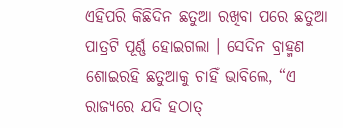ଏହିପରି କିଛିଦିନ ଛତୁଆ ରଖିବା ପରେ ଛତୁଆ ପାତ୍ରଟି ପୂର୍ଣ୍ଣ ହୋଇଗଲା । ସେଦିନ ବ୍ରାହ୍ମଣ ଶୋଇରହି ଛତୁଆକୁ ଚାହିଁ ଭାବିଲେ, “ଏ ରାଜ୍ୟରେ ଯଦି ହଠାତ୍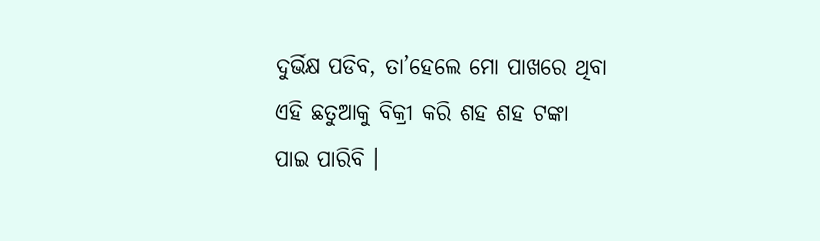ଦୁର୍ଭିକ୍ଷ ପଡିବ, ତା’ହେଲେ ମୋ ପାଖରେ ଥିବା ଏହି ଛତୁଆକୁ ବିକ୍ରୀ କରି ଶହ ଶହ ଟଙ୍କା ପାଇ ପାରିବି ।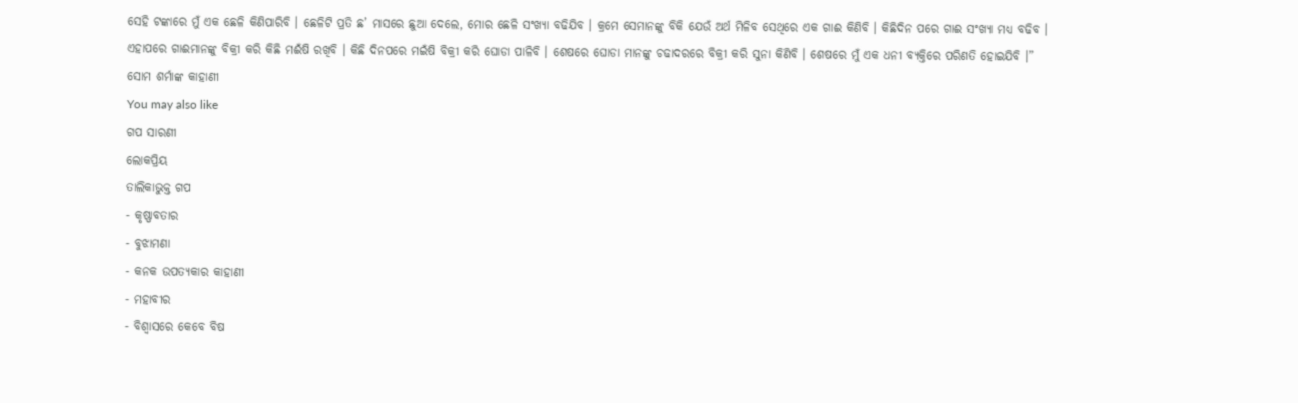ସେହି ଟଙ୍କାରେ ମୁଁ ଏକ ଛେଳି କିଣିପାରିବି । ଛେଳିଟି ପ୍ରତି ଛ’ ମାସରେ ଛୁଆ ଦେଲେ, ମୋର ଛେଳି ସଂଖ୍ୟା ବଢିଯିବ । କ୍ରମେ ସେମାନଙ୍କୁ ବିକି ଯେଉଁ ଅର୍ଥ ମିଳିବ ସେଥିରେ ଏକ ଗାଈ କିଣିବି । କିଛିଦିନ ପରେ ଗାଈ ସଂଖ୍ୟା ମଧ୍ୟ ବଢିବ । ଏହାପରେ ଗାଈମାନଙ୍କୁ ବିକ୍ରୀ କରି କିଛି ମଈଁଷି ରଖିବି । କିଛି ଦିନପରେ ମଇଁଷି ବିକ୍ରୀ କରି ଘୋଡା ପାଳିବି । ଶେଷରେ ଘୋଡା ମାନଙ୍କୁ ଚଢାଦରରେ ବିକ୍ରୀ କରି ସୁନା କିଣିବି । ଶେଷରେ ମୁଁ ଏକ ଧନୀ ବ୍ୟକ୍ତିରେ ପରିଣତି ହୋଇଯିବି ।”
ସୋମ ଶର୍ମାଙ୍କ କାହାଣୀ
You may also like
ଗପ ସାରଣୀ
ଲୋକପ୍ରିୟ
ତାଲିକାଭୁକ୍ତ ଗପ
- କୃଷ୍ଣାବତାର
- ବୁଝାମଣା
- କନକ ଉପତ୍ୟକାର କାହାଣୀ
- ମହାବୀର
- ବିଶ୍ୱାସରେ କେବେ ବିଷ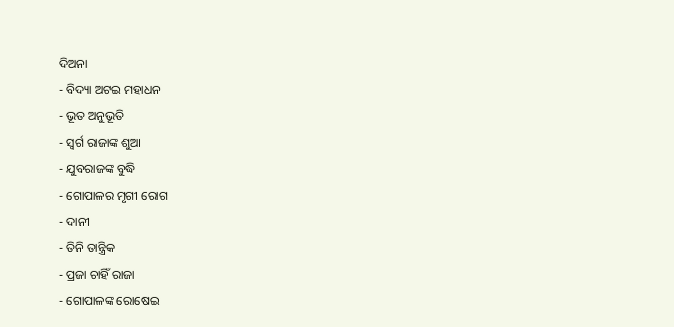ଦିଅନା
- ବିଦ୍ୟା ଅଟଇ ମହାଧନ
- ଭୂତ ଅନୁଭୂତି
- ସ୍ୱର୍ଗ ରାଜାଙ୍କ ଶୁଆ
- ଯୁବରାଜଙ୍କ ବୁଦ୍ଧି
- ଗୋପାଳର ମୃଗୀ ରୋଗ
- ଦାନୀ
- ତିନି ତାନ୍ତ୍ରିକ
- ପ୍ରଜା ଚାହିଁ ରାଜା
- ଗୋପାଳଙ୍କ ରୋଷେଇ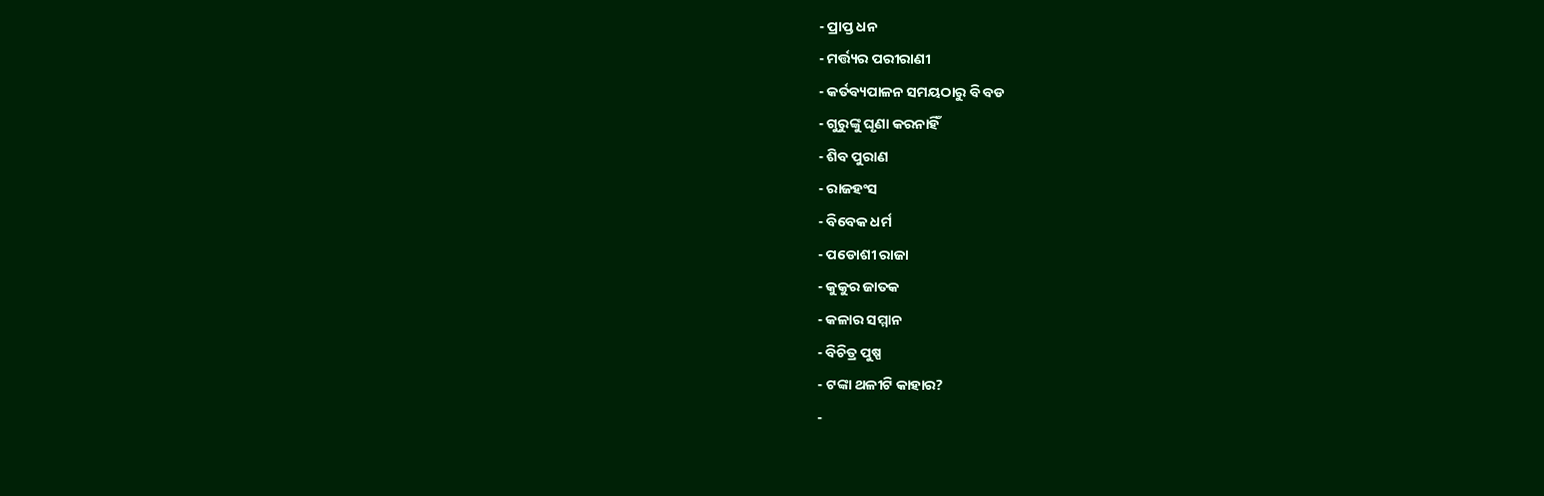- ପ୍ରାପ୍ତ ଧନ
- ମର୍ତ୍ତ୍ୟର ପରୀରାଣୀ
- କର୍ତବ୍ୟପାଳନ ସମୟଠାରୁ ବି ବଡ
- ଗୁରୁଙ୍କୁ ଘୃଣା କରନାହିଁ
- ଶିବ ପୁରାଣ
- ରାଜହଂସ
- ବିବେକ ଧର୍ମ
- ପଡୋଶୀ ରାଜା
- କୁକୁର ଜାତକ
- କଳାର ସମ୍ମାନ
- ବିଚିତ୍ର ପୁଷ୍ପ
- ଟଙ୍କା ଥଳୀଟି କାହାର?
-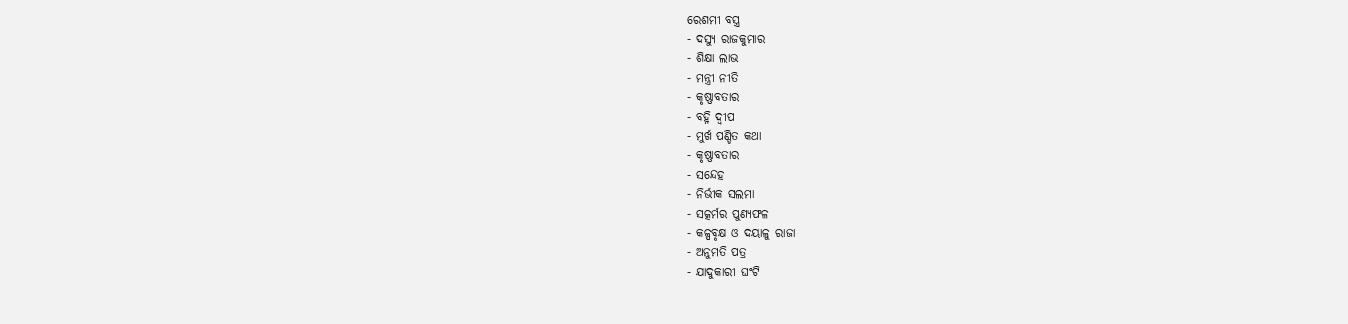ରେଶମୀ ବସ୍ତ୍ର
- ଦସ୍ୟୁ ରାଜକୁମାର
- ଶିକ୍ଷା ଲାଭ
- ମନ୍ତ୍ରୀ ନୀତି
- କୃଷ୍ଣାବତାର
- ବହ୍ନି ଦ୍ୱୀପ
- ମୁର୍ଖ ପଣ୍ଡିତ କଥା
- କୃଷ୍ଣାବତାର
- ସନ୍ଦେହ
- ନିର୍ଭୀକ ସଲମା
- ସତ୍କର୍ମର ପୁଣ୍ୟଫଳ
- କଳ୍ପବୃକ୍ଷ ଓ ଦୟାଳୁ ରାଜା
- ଅନୁମତି ପତ୍ର
- ଯାଦୁକାରୀ ଘଂଟି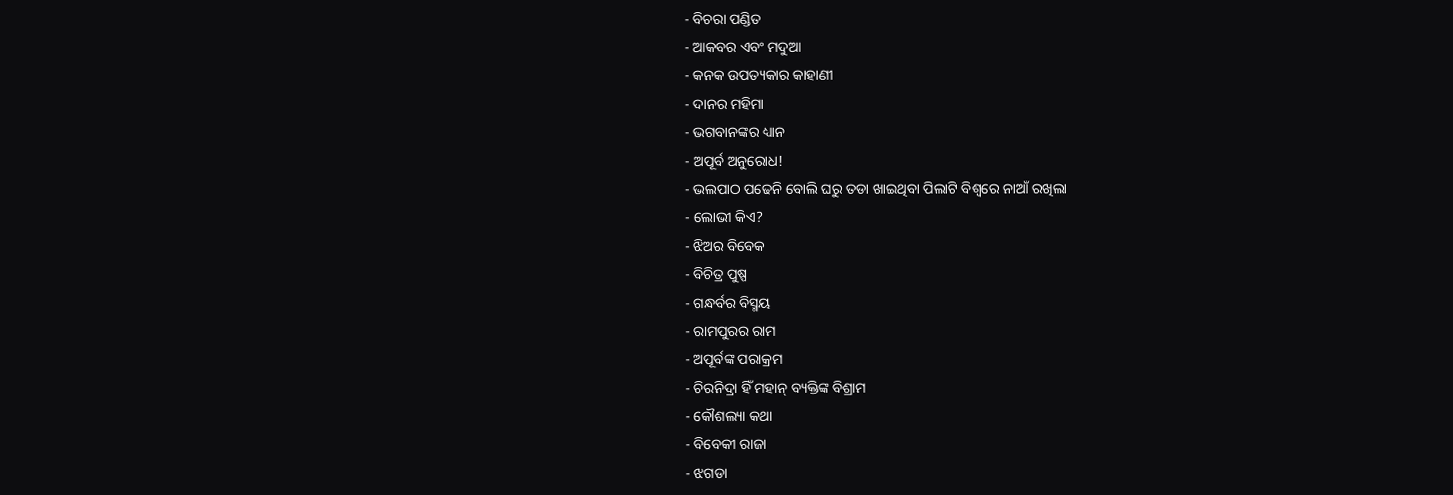- ବିଚରା ପଣ୍ଡିତ
- ଆକବର ଏବଂ ମଦୁଆ
- କନକ ଉପତ୍ୟକାର କାହାଣୀ
- ଦାନର ମହିମା
- ଭଗବାନଙ୍କର ଧ୍ୟାନ
- ଅପୂର୍ବ ଅନୁରୋଧ!
- ଭଲପାଠ ପଢେନି ବୋଲି ଘରୁ ତଡା ଖାଇଥିବା ପିଲାଟି ବିଶ୍ୱରେ ନାଆଁ ରଖିଲା
- ଲୋଭୀ କିଏ?
- ଝିଅର ବିବେକ
- ବିଚିତ୍ର ପୁଷ୍ପ
- ଗନ୍ଧର୍ବର ବିସ୍ମୟ
- ରାମପୁରର ରାମ
- ଅପୂର୍ବଙ୍କ ପରାକ୍ରମ
- ଚିରନିଦ୍ରା ହିଁ ମହାନ୍ ବ୍ୟକ୍ତିଙ୍କ ବିଶ୍ରାମ
- କୌଶଲ୍ୟା କଥା
- ବିବେକୀ ରାଜା
- ଝଗଡା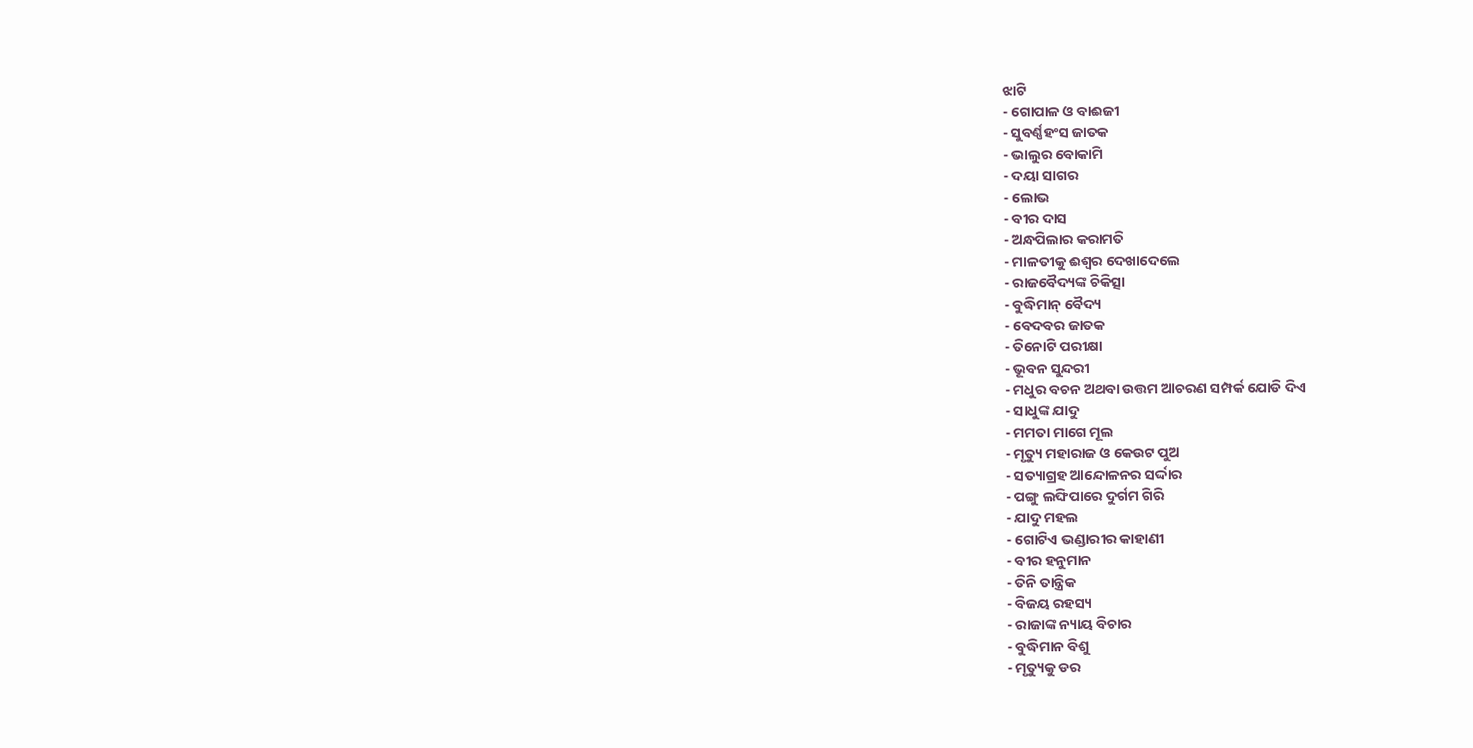ଝାଟି
- ଗୋପାଳ ଓ ବାଈଜୀ
- ସୁବର୍ଣ୍ଣହଂସ ଜାତକ
- ଭାଲୁର ବୋକାମି
- ଦୟା ସାଗର
- ଲୋଭ
- ବୀର ଦାସ
- ଅନ୍ଧପିଲାର କରାମତି
- ମାଳତୀକୁ ଈଶ୍ୱର ଦେଖାଦେଲେ
- ରାଜବୈଦ୍ୟଙ୍କ ଚିକିତ୍ସା
- ବୁଦ୍ଧିମାନ୍ ବୈଦ୍ୟ
- ବେଦବର ଜାତକ
- ତିନୋଟି ପରୀକ୍ଷା
- ଭୂବନ ସୁନ୍ଦରୀ
- ମଧୁର ବଚନ ଅଥବା ଉତ୍ତମ ଆଚରଣ ସମ୍ପର୍କ ଯୋଡି ଦିଏ
- ସାଧୁଙ୍କ ଯାଦୁ
- ମମତା ମାଗେ ମୂଲ
- ମୃତ୍ୟୁ ମହାରାଜ ଓ କେଉଟ ପୁଅ
- ସତ୍ୟାଗ୍ରହ ଆନ୍ଦୋଳନର ସର୍ଦ୍ଦାର
- ପଙ୍ଗୁ ଲଙ୍ଘିପାରେ ଦୁର୍ଗମ ଗିରି
- ଯାଦୁ ମହଲ
- ଗୋଟିଏ ଭଣ୍ଡାରୀର କାହାଣୀ
- ବୀର ହନୁମାନ
- ତିନି ତାନ୍ତ୍ରିକ
- ବିଜୟ ରହସ୍ୟ
- ରାଜାଙ୍କ ନ୍ୟାୟ ବିଚାର
- ବୁଦ୍ଧିମାନ ବିଶୁ
- ମୃତ୍ୟୁକୁ ଡର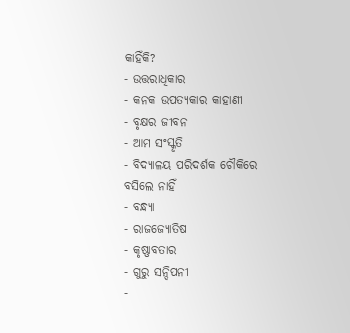କାହିଁକି?
- ଉତ୍ତରାଧିକାର
- କନକ ଉପତ୍ୟକାର କାହାଣୀ
- ବୃକ୍ଷର ଜୀବନ
- ଆମ ସଂସ୍କୃତି
- ବିଦ୍ୟାଳୟ ପରିଦର୍ଶକ ଚୌକିରେ ବସିଲେ ନାହିଁ
- ବନ୍ଧ୍ୟା
- ରାଜଜ୍ୟୋତିଷ
- କୃଷ୍ଣାବତାର
- ଗୁରୁ ସନ୍ଦିପନୀ
-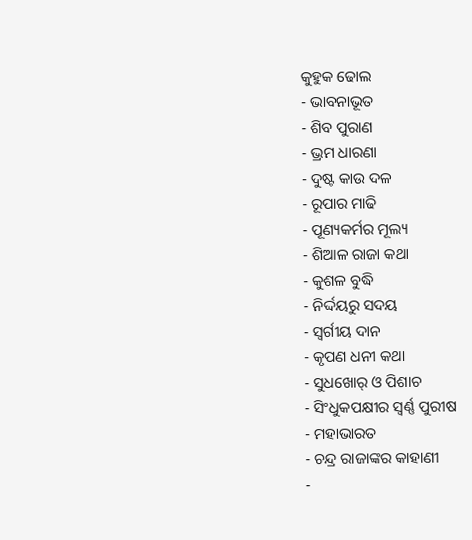କୁହୁକ ଢୋଲ
- ଭାବନାଭୂତ
- ଶିବ ପୁରାଣ
- ଭ୍ରମ ଧାରଣା
- ଦୁଷ୍ଟ କାଉ ଦଳ
- ରୂପାର ମାଢି
- ପୂଣ୍ୟକର୍ମର ମୂଲ୍ୟ
- ଶିଆଳ ରାଜା କଥା
- କୁଶଳ ବୁଦ୍ଧି
- ନିର୍ଦ୍ଦୟରୁ ସଦୟ
- ସ୍ୱର୍ଗୀୟ ଦାନ
- କୃପଣ ଧନୀ କଥା
- ସୁଧଖୋର୍ ଓ ପିଶାଚ
- ସିଂଧୁକପକ୍ଷୀର ସ୍ୱର୍ଣ୍ଣ ପୁରୀଷ
- ମହାଭାରତ
- ଚନ୍ଦ୍ର ରାଜାଙ୍କର କାହାଣୀ
-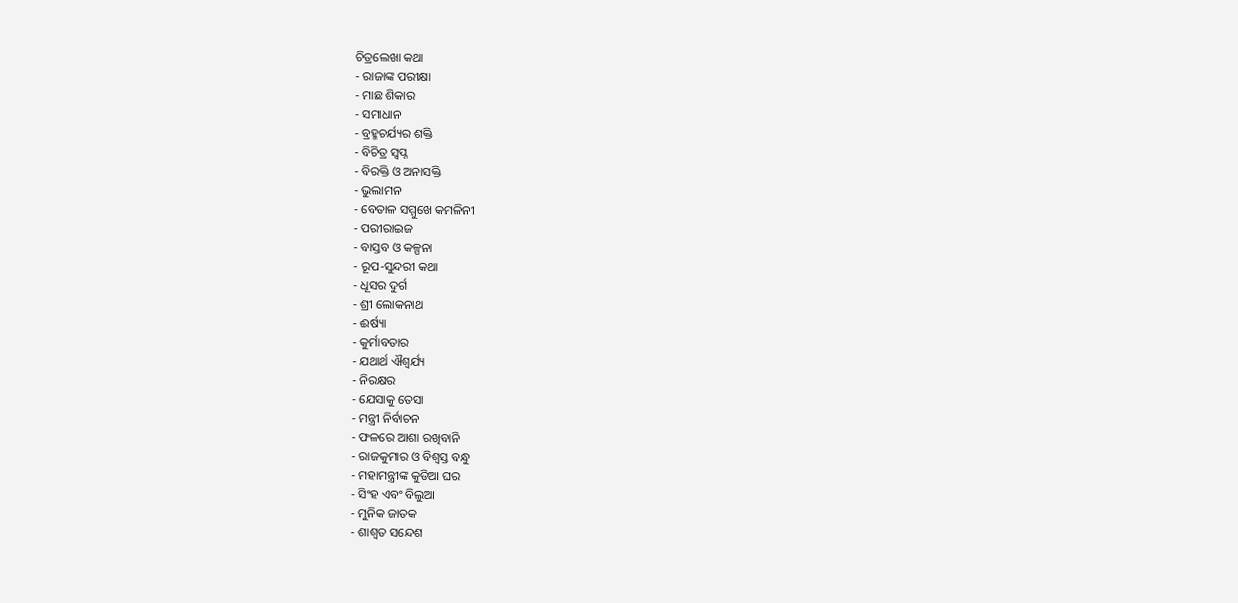ଚିତ୍ରଲେଖା କଥା
- ରାଜାଙ୍କ ପରୀକ୍ଷା
- ମାଛ ଶିକାର
- ସମାଧାନ
- ବ୍ରହ୍ମଚର୍ଯ୍ୟର ଶକ୍ତି
- ବିଚିତ୍ର ସ୍ୱପ୍ନ
- ବିରକ୍ତି ଓ ଅନାସକ୍ତି
- ଭୁଲାମନ
- ବେତାଳ ସମ୍ମୁଖେ କମଳିନୀ
- ପରୀରାଇଜ
- ବାସ୍ତବ ଓ କଳ୍ପନା
- ରୂପ-ସୁନ୍ଦରୀ କଥା
- ଧୂସର ଦୁର୍ଗ
- ଶ୍ରୀ ଲୋକନାଥ
- ଈର୍ଷ୍ୟା
- କୁର୍ମାବତାର
- ଯଥାର୍ଥ ଐଶ୍ୱର୍ଯ୍ୟ
- ନିରକ୍ଷର
- ଯେସାକୁ ତେସା
- ମନ୍ତ୍ରୀ ନିର୍ବାଚନ
- ଫଳରେ ଆଶା ରଖିବାନି
- ରାଜକୁମାର ଓ ବିଶ୍ବସ୍ତ ବନ୍ଧୁ
- ମହାମନ୍ତ୍ରୀଙ୍କ କୁଡିଆ ଘର
- ସିଂହ ଏବଂ ବିଲୁଆ
- ମୁନିକ ଜାତକ
- ଶାଶ୍ୱତ ସନ୍ଦେଶ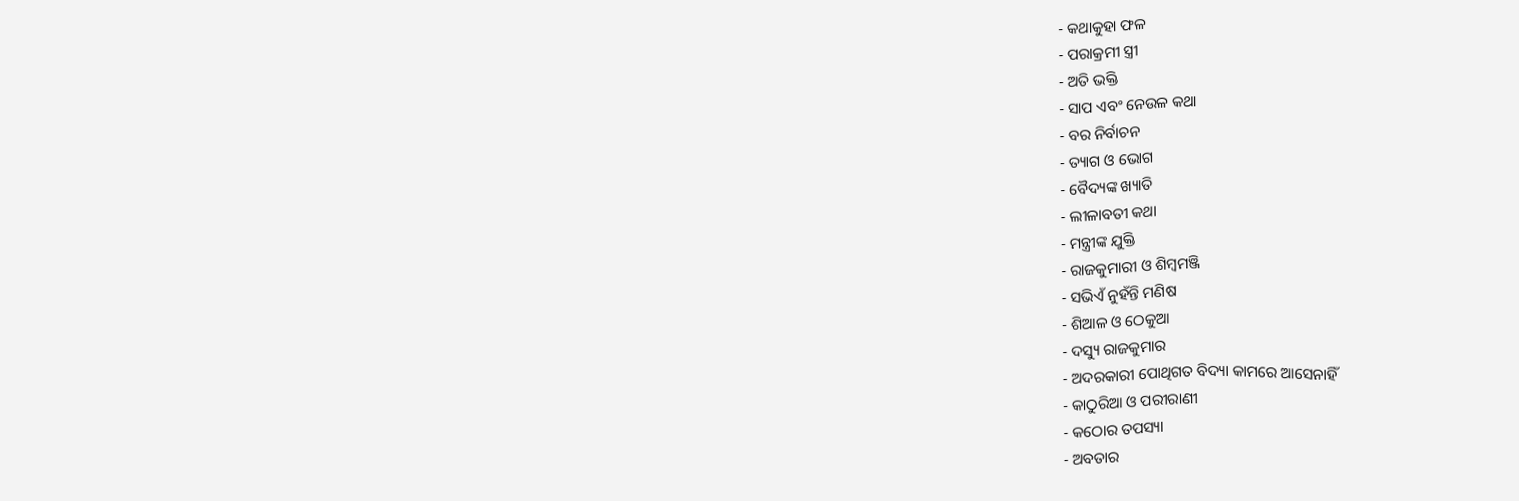- କଥାକୁହା ଫଳ
- ପରାକ୍ରମୀ ସ୍ତ୍ରୀ
- ଅତି ଭକ୍ତି
- ସାପ ଏବଂ ନେଉଳ କଥା
- ବର ନିର୍ବାଚନ
- ତ୍ୟାଗ ଓ ଭୋଗ
- ବୈଦ୍ୟଙ୍କ ଖ୍ୟାତି
- ଲୀଳାବତୀ କଥା
- ମନ୍ତ୍ରୀଙ୍କ ଯୁକ୍ତି
- ରାଜକୁମାରୀ ଓ ଶିମ୍ବମଞ୍ଜି
- ସଭିଏଁ ନୁହଁନ୍ତି ମଣିଷ
- ଶିଆଳ ଓ ଠେକୁଆ
- ଦସ୍ୟୁ ରାଜକୁମାର
- ଅଦରକାରୀ ପୋଥିଗତ ବିଦ୍ୟା କାମରେ ଆସେନାହିଁ
- କାଠୁରିଆ ଓ ପରୀରାଣୀ
- କଠୋର ତପସ୍ୟା
- ଅବତାର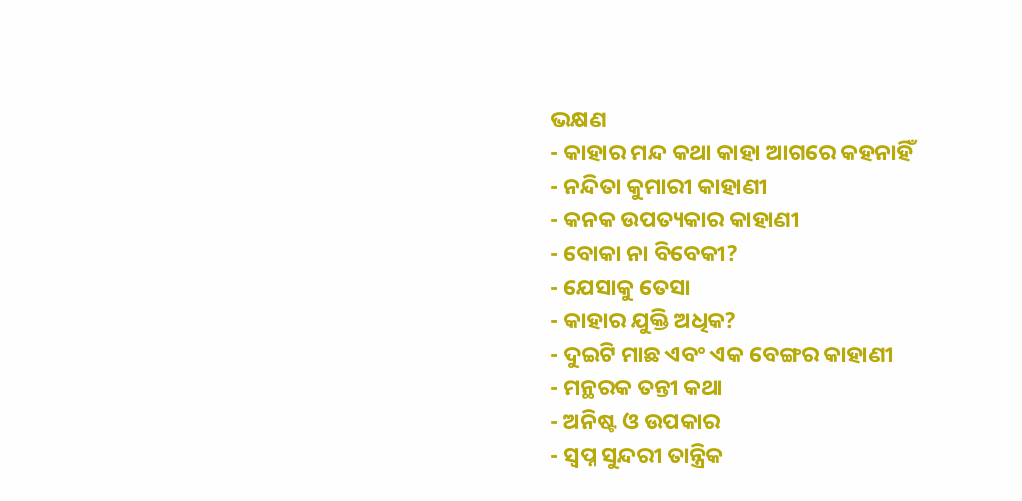ଭକ୍ଷଣ
- କାହାର ମନ୍ଦ କଥା କାହା ଆଗରେ କହନାହିଁ
- ନନ୍ଦିତା କୁମାରୀ କାହାଣୀ
- କନକ ଉପତ୍ୟକାର କାହାଣୀ
- ବୋକା ନା ବିବେକୀ?
- ଯେସାକୁ ତେସା
- କାହାର ଯୁକ୍ତି ଅଧିକ?
- ଦୁଇଟି ମାଛ ଏବଂ ଏକ ବେଙ୍ଗର କାହାଣୀ
- ମନ୍ଥରକ ତନ୍ତୀ କଥା
- ଅନିଷ୍ଟ ଓ ଉପକାର
- ସ୍ୱପ୍ନ ସୁନ୍ଦରୀ ତାନ୍ତ୍ରିକ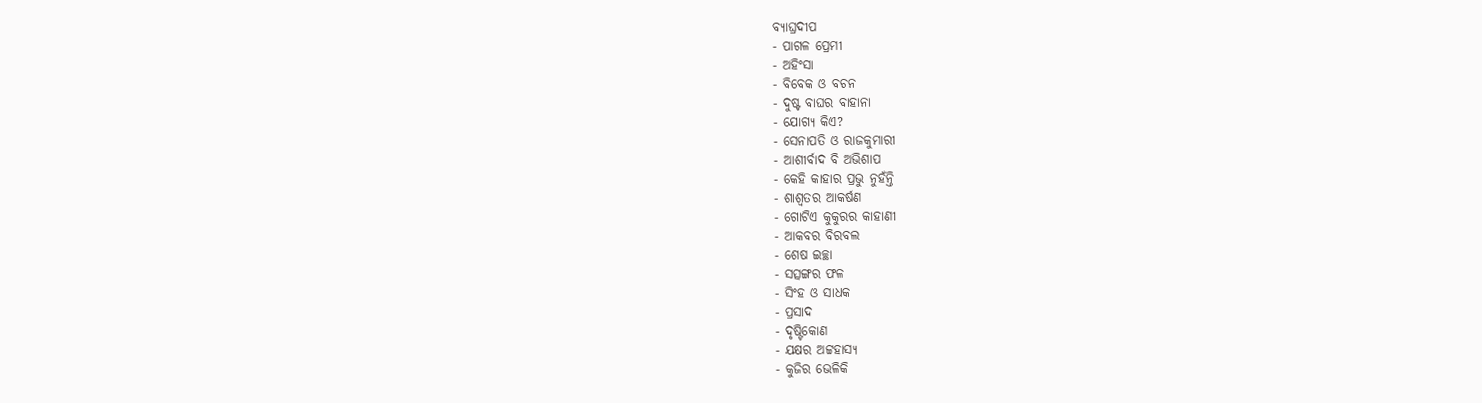ବ୍ୟାଘ୍ରଦୀପ
- ପାଗଳ ପ୍ରେମୀ
- ଅହିଂସା
- ବିବେକ ଓ ବଚନ
- ଦୁଷ୍ଟ ବାଘର ବାହାନା
- ଯୋଗ୍ୟ କିଏ?
- ସେନାପତି ଓ ରାଜକୁମାରୀ
- ଆଶୀର୍ବାଦ ବି ଅଭିଶାପ
- କେହି କାହାର ପ୍ରଭୁ ନୁହଁନ୍ତି
- ଶାଶ୍ୱତର ଆକର୍ଷଣ
- ଗୋଟିଏ କୁକୁରର କାହାଣୀ
- ଆକବର ବିରବଲ
- ଶେଷ ଇଚ୍ଛା
- ସତ୍ସଙ୍ଗର ଫଳ
- ସିଂହ ଓ ସାଧକ
- ପ୍ରସାଦ
- ଦୃଷ୍ଟିକୋଣ
- ଯକ୍ଷର ଅଟ୍ଟହାସ୍ୟ
- କୁଜିର ଭେଳିକି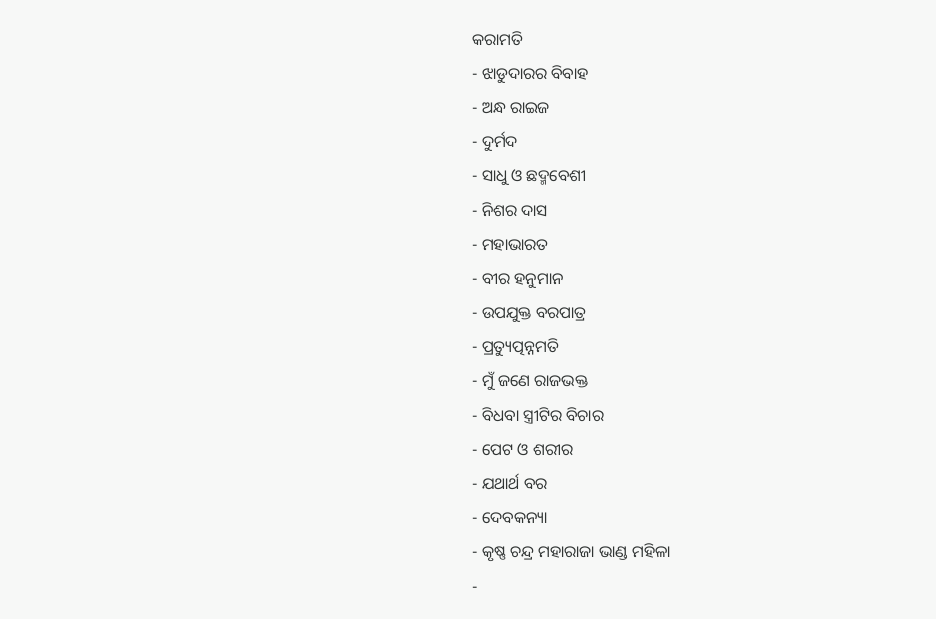କରାମତି
- ଝାଡୁଦାରର ବିବାହ
- ଅନ୍ଧ ରାଇଜ
- ଦୁର୍ମଦ
- ସାଧୁ ଓ ଛଦ୍ମବେଶୀ
- ନିଶର ଦାସ
- ମହାଭାରତ
- ବୀର ହନୁମାନ
- ଉପଯୁକ୍ତ ବରପାତ୍ର
- ପ୍ରତ୍ୟୁତ୍ପନ୍ନମତି
- ମୁଁ ଜଣେ ରାଜଭକ୍ତ
- ବିଧବା ସ୍ତ୍ରୀଟିର ବିଚାର
- ପେଟ ଓ ଶରୀର
- ଯଥାର୍ଥ ବର
- ଦେବକନ୍ୟା
- କୃଷ୍ଣ ଚନ୍ଦ୍ର ମହାରାଜା ଭାଣ୍ଡ ମହିଳା
-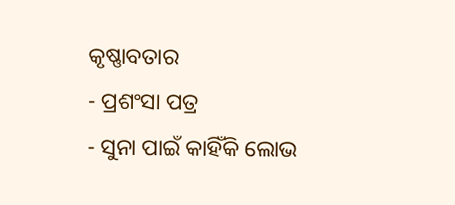କୃଷ୍ଣାବତାର
- ପ୍ରଶଂସା ପତ୍ର
- ସୁନା ପାଇଁ କାହିଁକି ଲୋଭ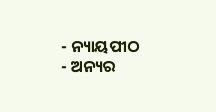- ନ୍ୟାୟପୀଠ
- ଅନ୍ୟର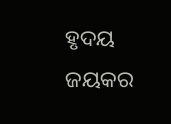ହୃଦୟ ଜୟକର